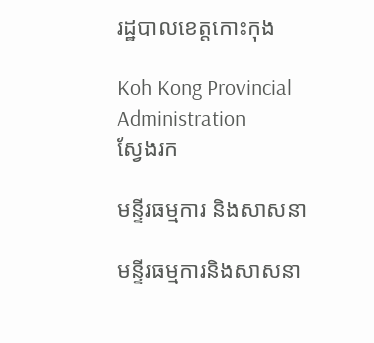រដ្ឋបាលខេត្តកោះកុង

Koh Kong Provincial Administration
ស្វែងរក

មន្ទីរធម្មការ និងសាសនា

មន្ទីរធម្មការនិងសាសនា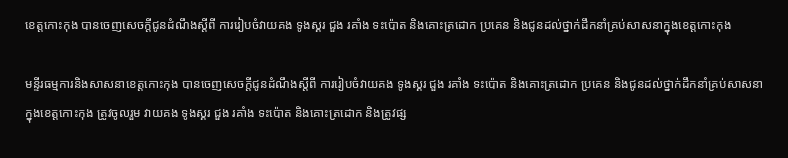ខេត្តកោះកុង បានចេញសេចក្តីជូនដំណឹងស្តីពី ការរៀបចំវាយគង ទូងស្គរ ជួង រគាំង ទះប៉ោត និងគោះត្រដោក ប្រគេន និងជូនដល់ថ្នាក់ដឹកនាំគ្រប់សាសនាក្នុងខេត្តកោះកុង

មន្ទីរធម្មការនិងសាសនាខេត្តកោះកុង បានចេញសេចក្តីជូនដំណឹងស្តីពី ការរៀបចំវាយគង ទូងស្គរ ជួង រគាំង ទះប៉ោត និងគោះត្រដោក ប្រគេន និងជូនដល់ថ្នាក់ដឹកនាំគ្រប់សាសនាក្នុងខេត្តកោះកុង ត្រូវចូលរួម វាយគង ទូងស្គរ ជួង រគាំង ទះប៉ោត និងគោះត្រដោក និងត្រូវផ្ស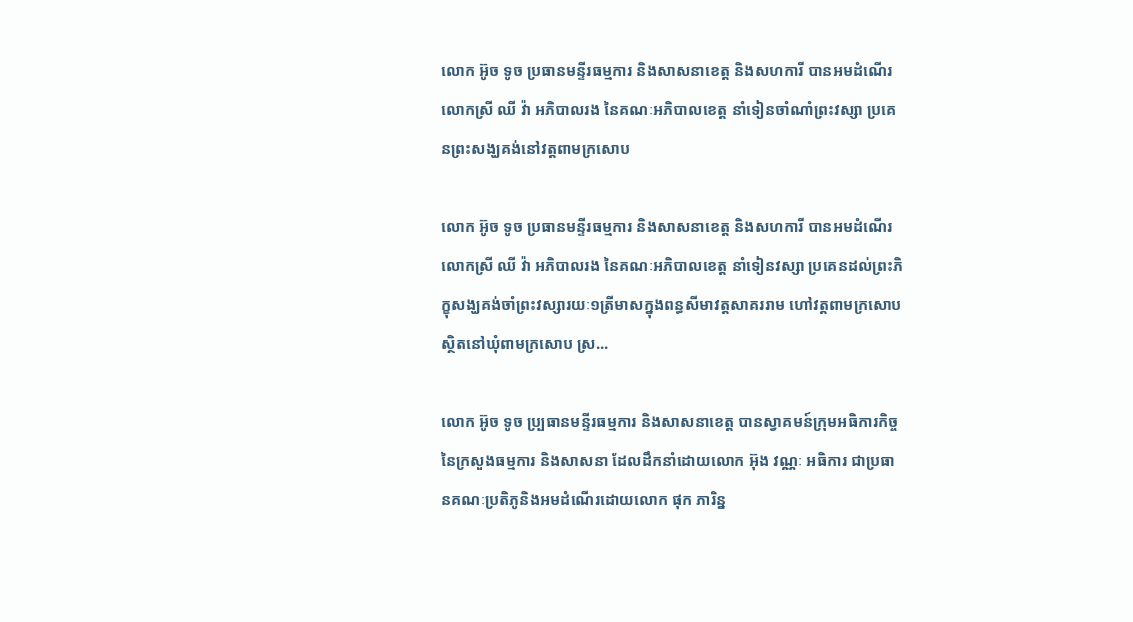លោក អ៊ូច ទូច ប្រធានមន្ទីរធម្មការ និងសាសនាខេត្ត និងសហការី បានអមដំណេីរលោកស្រី ឈី វ៉ា អភិបាលរង នៃគណៈអភិបាលខេត្ត នាំទៀនចាំណាំព្រះវស្សា ប្រគេនព្រះសង្ឃគង់នៅវត្តពាមក្រសោប

លោក អ៊ូច ទូច ប្រធានមន្ទីរធម្មការ និងសាសនាខេត្ត និងសហការី បានអមដំណេីរលោកស្រី ឈី វ៉ា អភិបាលរង នៃគណៈអភិបាលខេត្ត នាំទៀនវស្សា ប្រគេនដល់ព្រះភិក្ខុសង្ឃគង់ចាំព្រះវស្សារយៈ១ត្រីមាសក្នុងពន្ធសីមាវត្តសាគររាម ហៅវត្តពាមក្រសោប ស្ថិតនៅឃុំពាមក្រសោប ស្រ...

លោក អ៊ូច ទូច ប្ប្រធានមន្ទីរធម្មការ និងសាសនាខេត្ត បានស្វាគមន៍ក្រុមអធិការកិច្ចនៃក្រសួងធម្មការ និងសាសនា ដែលដឹកនាំដោយលោក អ៊ុង វណ្ណៈ អធិការ ជាប្រធានគណៈប្រតិភូនិងអមដំណេីរដោយលោក ផុក ភារិន្ន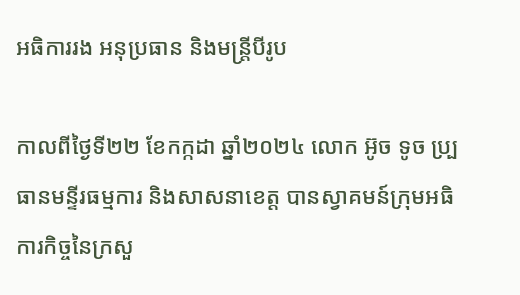អធិការរង អនុប្រធាន និងមន្ត្រីបីរូប

កាលពីថ្ងៃទី២២ ខែកក្កដា ឆ្នាំ២០២៤ លោក អ៊ូច ទូច ប្ប្រធានមន្ទីរធម្មការ និងសាសនាខេត្ត បានស្វាគមន៍ក្រុមអធិការកិច្ចនៃក្រសួ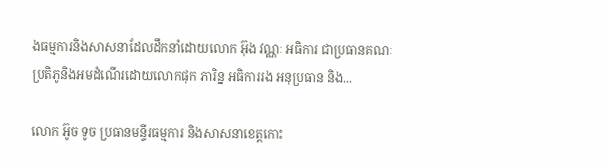ងធម្មការនិងសាសនាដែលដឹកនាំដោយលោក អ៊ុង វណ្ណៈ អធិការ ជាប្រធានគណៈប្រតិភូនិងអមដំណេីរដោយលោកផុក ភារិន្ន អធិការរង អនុប្រធាន និង...

លោក អ៊ូច ទូច ប្រធានមន្ទីរធម្មការ និងសាសនាខេត្តកោះ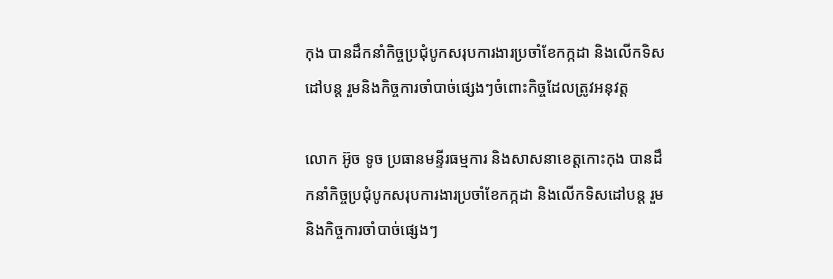កុង បានដឹកនាំកិច្ចប្រជុំបូកសរុបការងារប្រចាំខែកក្កដា និងលេីកទិសដៅបន្ត រួមនិងកិច្ចការចាំបាច់ផ្សេងៗចំពោះកិច្ចដែលត្រូវអនុវត្ត

លោក អ៊ូច ទូច ប្រធានមន្ទីរធម្មការ និងសាសនាខេត្តកោះកុង បានដឹកនាំកិច្ចប្រជុំបូកសរុបការងារប្រចាំខែកក្កដា និងលេីកទិសដៅបន្ត រួមនិងកិច្ចការចាំបាច់ផ្សេងៗ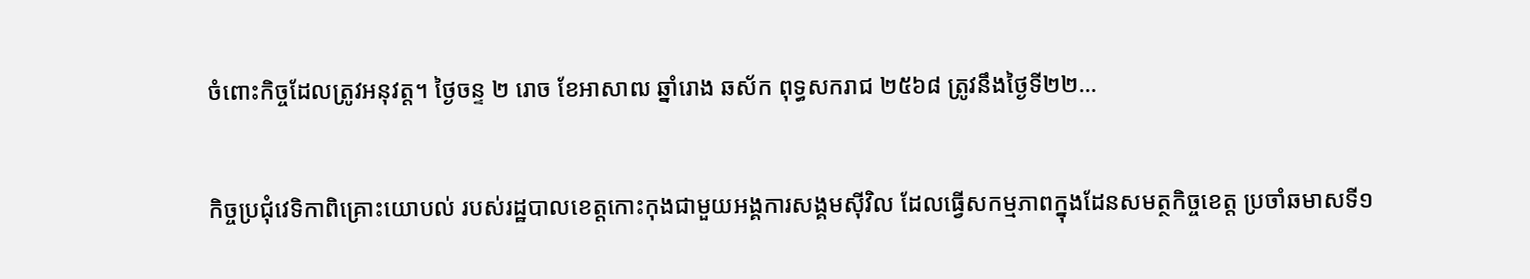ចំពោះកិច្ចដែលត្រូវអនុវត្ត។ ថ្ងៃចន្ទ ២ រោច ខែអាសាឍ ឆ្នាំរោង ឆស័ក ពុទ្ធសករាជ ២៥៦៨ ត្រូវនឹងថ្ងៃទី២២...

កិច្ចប្រជុំវេទិកាពិគ្រោះយោបល់ របស់រដ្ឋបាលខេត្តកោះកុងជាមួយអង្គការសង្គមស៊ីវិល ដែលធ្វើសកម្មភាពក្នុងដែនសមត្ថកិច្ចខេត្ត ប្រចាំឆមាសទី១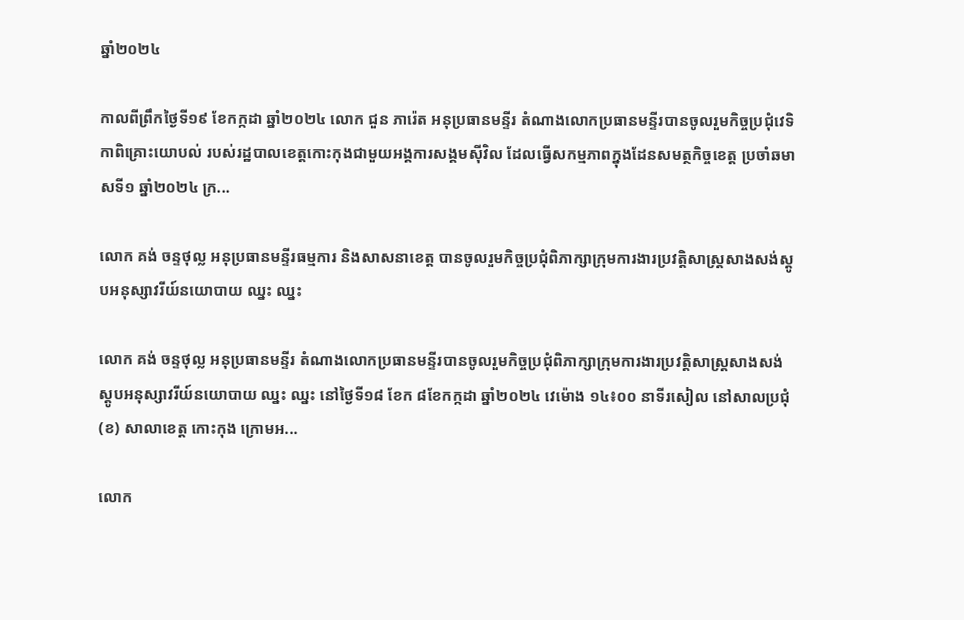ឆ្នាំ២០២៤

កាលពីព្រឹកថ្ងៃទី១៩ ខែកក្កដា ឆ្នាំ២០២៤ លោក ជួន ភារ៉េត អនុប្រធានមន្ទីរ តំណាងលោកប្រធានមន្ទីរបានចូលរួមកិច្ចប្រជុំវេទិកាពិគ្រោះយោបល់ របស់រដ្ឋបាលខេត្តកោះកុងជាមួយអង្គការសង្គមស៊ីវិល ដែលធ្វើសកម្មភាពក្នុងដែនសមត្ថកិច្ចខេត្ត ប្រចាំឆមាសទី១ ឆ្នាំ២០២៤ ក្រ...

លោក គង់ ចន្ទថុល្ល អនុប្រធានមន្ទីរធម្មការ និងសាសនាខេត្ត បានចូលរួមកិច្ចប្រជុំពិភាក្សាក្រុមការងារប្រវត្តិសាស្ត្រសាងសង់ស្តូបអនុស្សាវរីយ៍នយោបាយ ឈ្នះ ឈ្នះ

លោក គង់ ចន្ទថុល្ល អនុប្រធានមន្ទីរ តំណាងលោកប្រធានមន្ទីរបានចូលរួមកិច្ចប្រជុំពិភាក្សាក្រុមការងារប្រវត្តិសាស្ត្រសាងសង់ស្តូបអនុស្សាវរីយ៍នយោបាយ ឈ្នះ ឈ្នះ នៅថ្ងៃទី១៨ ខែក ៨ខែកក្កដា ឆ្នាំ២០២៤ វេម៉ោង ១៤៖០០ នាទីរសៀល នៅសាលប្រជុំ(ខ) សាលាខេត្ត កោះកុង ក្រោមអ...

លោក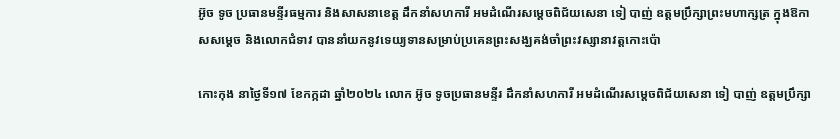អ៊ូច ទូច ប្រធានមន្ទីរធម្មការ និងសាសនាខេត្ត ដឹកនាំសហការី អមដំណេីរសម្តេចពិជ័យសេនា ទៀ បាញ់ ឧត្តមប្រឹក្សាព្រះមហាក្សត្រ ក្នុងឱកាសសម្តេច និងលោកជំទាវ បាននាំយកនូវទេយ្យទានសម្រាប់ប្រគេនព្រះសង្ឃគង់ចាំព្រះវស្សានាវត្តកោះប៉ោ

កោះកុង នាថ្ងៃទី១៧ ខែកក្កដា ឆ្នាំ២០២៤ លោក អ៊ូច ទូចប្រធានមន្ទីរ ដឹកនាំសហការី អមដំណេីរសម្តេចពិជ័យសេនា ទៀ បាញ់ ឧត្តមប្រឹក្សា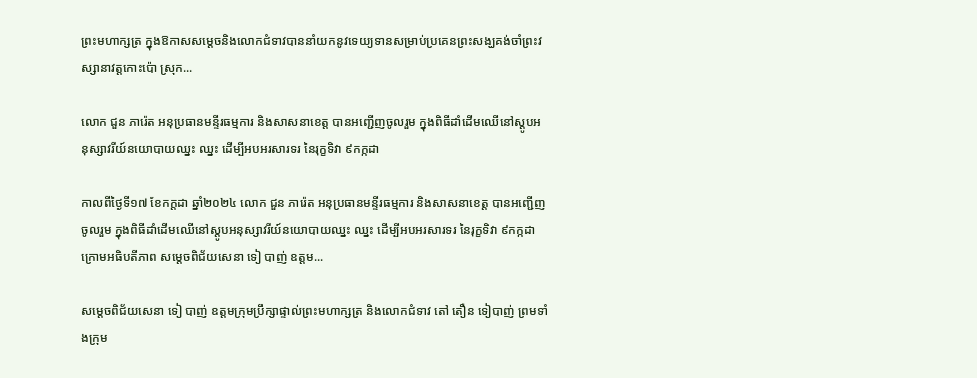ព្រះមហាក្សត្រ ក្នុងឱកាសសម្តេចនិងលោកជំទាវបាននាំយកនូវទេយ្យទានសម្រាប់ប្រគេនព្រះសង្ឃគង់ចាំព្រះវស្សានាវត្តកោះប៉ោ ស្រុក...

លោក ជួន ភារ៉េត អនុប្រធានមន្ទីរធម្មការ និងសាសនាខេត្ត បានអញ្ជើញចូលរួម ក្នុងពិធីដាំដេីមឈេីនៅស្តូបអនុស្សាវរីយ៍នយោបាយឈ្នះ ឈ្នះ ដេីម្បីអបអរសារទរ នៃរុក្ខទិវា ៩កក្កដា

កាលពីថ្ងៃទី១៧ ខែកក្ដដា ឆ្នាំ២០២៤ លោក ជួន ភារ៉េត អនុប្រធានមន្ទីរធម្មការ និងសាសនាខេត្ត បានអញ្ជើញចូលរួម ក្នុងពិធីដាំដេីមឈេីនៅស្តូបអនុស្សាវរីយ៍នយោបាយឈ្នះ ឈ្នះ ដេីម្បីអបអរសារទរ នៃរុក្ខទិវា ៩កក្កដា ក្រោមអធិបតីភាព សម្តេចពិជ័យសេនា ទៀ បាញ់ ឧត្តម...

សម្តេចពិជ័យសេនា ទៀ បាញ់ ឧត្តមក្រុមប្រឹក្សាផ្ទាល់ព្រះមហាក្សត្រ និងលោកជំទាវ តៅ តឿន ទៀបាញ់ ព្រមទាំងក្រុម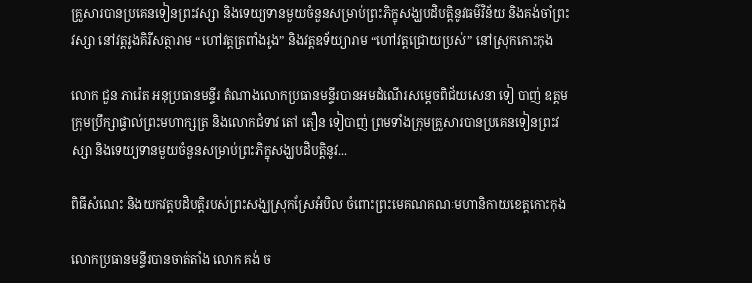គ្រួសារបានប្រគេនទៀនព្រះវស្សា និងទេយ្យទានមួយចំនួនសម្រាប់ព្រះភិក្ខុសង្ឃបដិបត្តិនូវធម៌វិន័យ និងគង់ចាំព្រះវស្សា នៅវត្តរូងគិរីសត្ថារាម “ហៅវត្តត្រពាំងរូង” និងវត្តឧទ័យ្យារាម “ហៅវត្តជ្រោយប្រស់” នៅស្រុកកោះកុង

លោក ជួន ភារ៉េត អនុប្រធានមន្ទីរ តំណាងលោកប្រធានមន្ទីរបានអមដំណេីរសម្តេចពិជ័យសេនា ទៀ បាញ់ ឧត្តមក្រុមប្រឹក្សាផ្ទាល់ព្រះមហាក្សត្រ និងលោកជំទាវ តៅ តឿន ទៀបាញ់ ព្រមទាំងក្រុមគ្រួសារបានប្រគេនទៀនព្រះវស្សា និងទេយ្យទានមួយចំនួនសម្រាប់ព្រះភិក្ខុសង្ឃបដិបត្តិនូវ...

ពិធីសំណេះ និងយកវត្តបដិបត្តិរបស់ព្រះសង្ឃស្រុកស្រែអំបិល ចំពោះព្រះមេគណគណៈមហានិកាយខេត្តកោះកុង

លោកប្រធានមន្ទីរបានចាត់តាំង លោក គង់ ច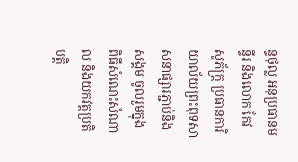ន្ទថុល្ល អនុប្រធានមន្ទីរ និងលោក កែវ សូភ័ក្រ្ត ប្រធានការិយាល័យព្រះពុទសាសនាផ្សារភ្ជាប់និងសង្គម ចូលរួមក្នុង ពិធីសំណេះសំណាល និងយកវត្តប្រតិបត្តិ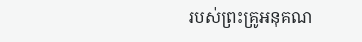របស់ព្រះគ្រូអនុគណ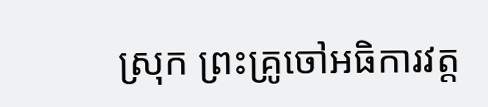ស្រុក ព្រះគ្រូចៅអធិការវត្ត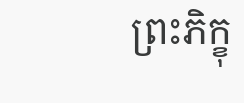ព្រះភិក្ខុ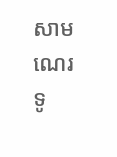សាមណេរ ទូ